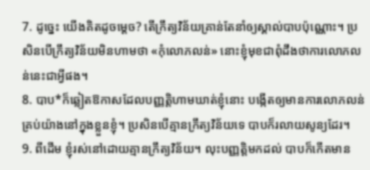7. ដូច្នេះ យើងគិតដូចម្ដេច? តើក្រឹត្យវិន័យគ្រាន់តែនាំឲ្យស្គាល់បាបប៉ុណ្ណោះ។ ប្រសិនបើក្រឹត្យវិន័យមិនហាមថា «កុំលោភលន់» នោះខ្ញុំមុខជាពុំដឹងថាការលោភលន់នេះជាអ្វីផង។
8. បាប*ក៏ឆ្លៀតឱកាសដែលបញ្ញត្តិហាមឃាត់ខ្ញុំនោះ បង្កើតឲ្យមានការលោភលន់គ្រប់យ៉ាងនៅក្នុងខ្លួនខ្ញុំ។ ប្រសិនបើគ្មានក្រឹត្យវិន័យទេ បាបក៏រលាយសូន្យដែរ។
9. ពីដើម ខ្ញុំរស់នៅដោយគ្មានក្រឹត្យវិន័យ។ លុះបញ្ញត្តិមកដល់ បាបក៏កើតមាន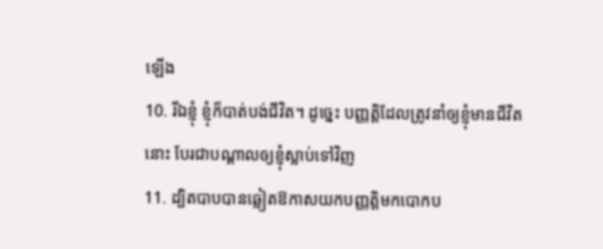ឡើង
10. រីឯខ្ញុំ ខ្ញុំក៏បាត់បង់ជីវិត។ ដូច្នេះ បញ្ញត្តិដែលត្រូវនាំឲ្យខ្ញុំមានជីវិតនោះ បែរជាបណ្ដាលឲ្យខ្ញុំស្លាប់ទៅវិញ
11. ដ្បិតបាបបានឆ្លៀតឱកាសយកបញ្ញត្តិមកបោកប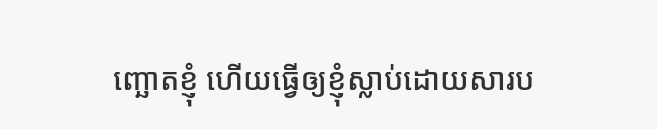ញ្ឆោតខ្ញុំ ហើយធ្វើឲ្យខ្ញុំស្លាប់ដោយសារប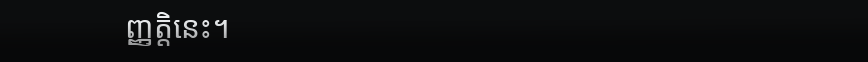ញ្ញត្តិនេះ។